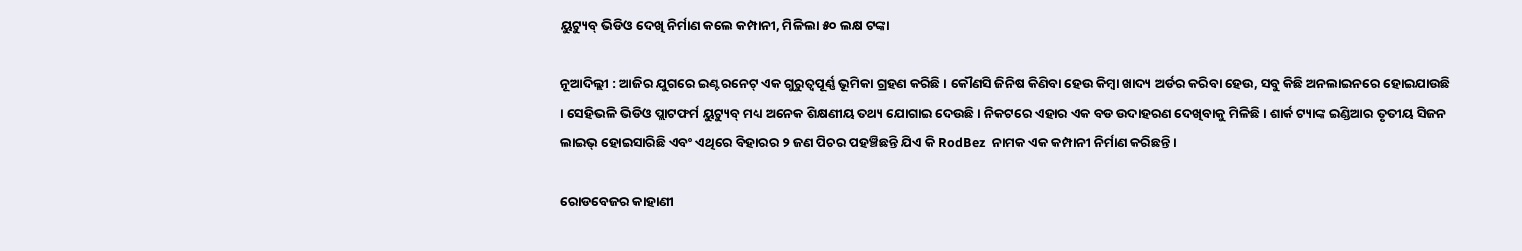ୟୁଟ୍ୟୁବ୍ ଭିଡିଓ ଦେଖି ନିର୍ମାଣ କଲେ କମ୍ପାନୀ, ମିଳିଲା ୫୦ ଲକ୍ଷ ଟଙ୍କା

ନୂଆଦିଲ୍ଲୀ : ଆଜିର ଯୁଗରେ ଇଣ୍ଟରନେଟ୍ ଏକ ଗୁରୁତ୍ବପୂର୍ଣ୍ଣ ଭୂମିକା ଗ୍ରହଣ କରିଛି । କୌଣସି ଜିନିଷ କିଣିବା ହେଉ କିମ୍ବା ଖାଦ୍ୟ ଅର୍ଡର କରିବା ହେଉ, ସବୁ କିଛି ଅନଲାଇନରେ ହୋଇଯାଉଛି । ସେହିଭଳି ଭିଡିଓ ପ୍ଲାଟଫର୍ମ ୟୁଟ୍ୟୁବ୍ ମଧ୍ୟ ଅନେକ ଶିକ୍ଷଣୀୟ ତଥ୍ୟ ଯୋଗାଇ ଦେଉଛି । ନିକଟରେ ଏହାର ଏକ ବଡ ଉଦାହରଣ ଦେଖିବାକୁ ମିଳିଛି । ଶାର୍କ ଟ୍ୟାଙ୍କ ଇଣ୍ଡିଆର ତୃତୀୟ ସିଜନ ଲାଇଭ୍ ହୋଇସାରିଛି ଏବଂ ଏଥିରେ ବିହାରର ୨ ଜଣ ପିଚର ପହଞ୍ଚିଛନ୍ତି ଯିଏ କି RodBez  ନାମକ ଏକ କମ୍ପାନୀ ନିର୍ମାଣ କରିଛନ୍ତି ।

ରୋଡବେଜର କାହାଣୀ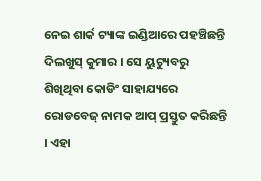ନେଇ ଶାର୍କ ଟ୍ୟାଙ୍କ ଇଣ୍ଡିଆରେ ପହଞ୍ଚିଛନ୍ତି ଦିଲଖୁସ୍ କୁମାର । ସେ ୟୁଟ୍ୟୁବରୁ ଶିଖିଥିବା କୋଡିଂ ସାହାଯ୍ୟରେ ରୋଡବେଜ୍ ନାମକ ଆପ୍ ପ୍ରସ୍ତୁତ କରିଛନ୍ତି । ଏହା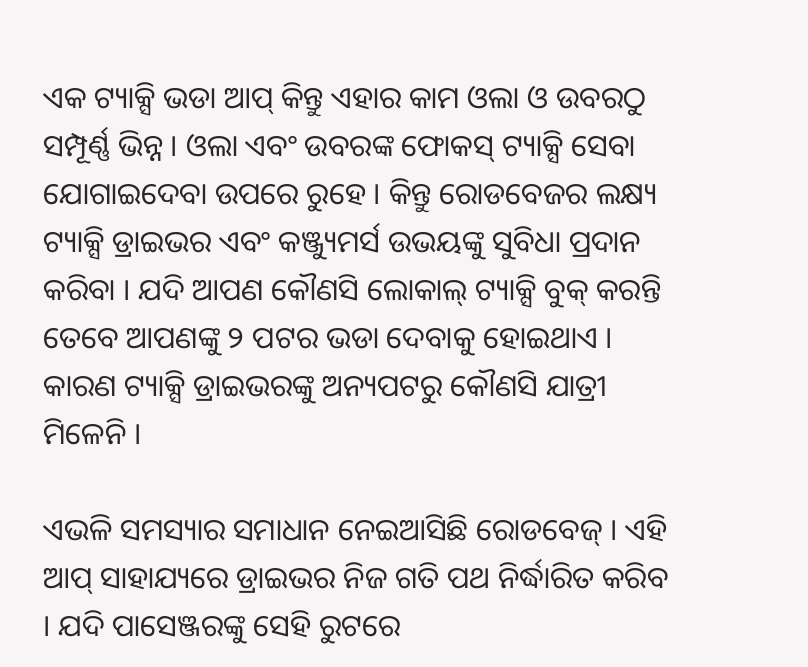ଏକ ଟ୍ୟାକ୍ସି ଭଡା ଆପ୍ କିନ୍ତୁ ଏହାର କାମ ଓଲା ଓ ଉବରଠୁ ସମ୍ପୂର୍ଣ୍ଣ ଭିନ୍ନ । ଓଲା ଏବଂ ଉବରଙ୍କ ଫୋକସ୍ ଟ୍ୟାକ୍ସି ସେବା ଯୋଗାଇଦେବା ଉପରେ ରୁହେ । କିନ୍ତୁ ରୋଡବେଜର ଲକ୍ଷ୍ୟ ଟ୍ୟାକ୍ସି ଡ୍ରାଇଭର ଏବଂ କଞ୍ଜ୍ୟୁମର୍ସ ଉଭୟଙ୍କୁ ସୁବିଧା ପ୍ରଦାନ କରିବା । ଯଦି ଆପଣ କୌଣସି ଲୋକାଲ୍ ଟ୍ୟାକ୍ସି ବୁକ୍ କରନ୍ତି ତେବେ ଆପଣଙ୍କୁ ୨ ପଟର ଭଡା ଦେବାକୁ ହୋଇଥାଏ । କାରଣ ଟ୍ୟାକ୍ସି ଡ୍ରାଇଭରଙ୍କୁ ଅନ୍ୟପଟରୁ କୌଣସି ଯାତ୍ରୀ ମିଳେନି ।

ଏଭଳି ସମସ୍ୟାର ସମାଧାନ ନେଇଆସିଛି ରୋଡବେଜ୍ । ଏହି ଆପ୍ ସାହାଯ୍ୟରେ ଡ୍ରାଇଭର ନିଜ ଗତି ପଥ ନିର୍ଦ୍ଧାରିତ କରିବ । ଯଦି ପାସେଞ୍ଜରଙ୍କୁ ସେହି ରୁଟରେ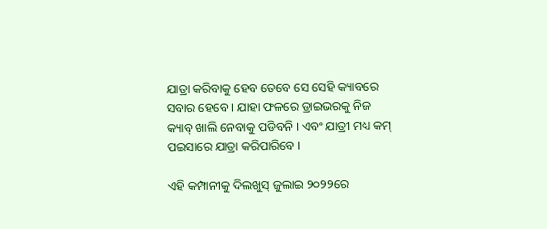ଯାତ୍ରା କରିବାକୁ ହେବ ତେବେ ସେ ସେହି କ୍ୟାବରେ ସବାର ହେବେ । ଯାହା ଫଳରେ ଡ୍ରାଇଭରକୁ ନିଜ କ୍ୟାବ୍ ଖାଲି ନେବାକୁ ପଡିବନି । ଏବଂ ଯାତ୍ରୀ ମଧ୍ୟ କମ୍ ପଇସାରେ ଯାତ୍ରା କରିପାରିବେ ।

ଏହି କମ୍ପାନୀକୁ ଦିଲଖୁସ୍ ଜୁଲାଇ ୨୦୨୨ରେ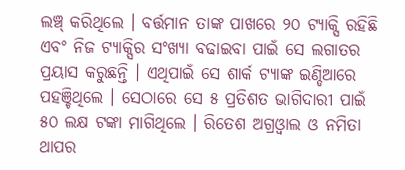ଲଞ୍ଚ୍ କରିଥିଲେ । ବର୍ତ୍ତମାନ ତାଙ୍କ ପାଖରେ ୨୦ ଟ୍ୟାକ୍ସି ରହିଛି ଏବଂ ନିଜ ଟ୍ୟାକ୍ସିର ସଂଖ୍ୟା ବଢାଇବା ପାଇଁ ସେ ଲଗାତର ପ୍ରୟାସ କରୁଛନ୍ତି । ଏଥିପାଇଁ ସେ ଶାର୍କ ଟ୍ୟାଙ୍କ ଇଣ୍ଡିଆରେ ପହଞ୍ଚିଥିଲେ । ସେଠାରେ ସେ ୫ ପ୍ରତିଶତ ଭାଗିଦାରୀ ପାଇଁ ୫୦ ଲକ୍ଷ ଟଙ୍କା ମାଗିଥିଲେ । ରିତେଶ ଅଗ୍ରଓ୍ବାଲ ଓ ନମିତା ଥାପର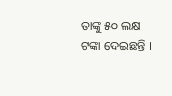ତାଙ୍କୁ ୫୦ ଲକ୍ଷ ଟଙ୍କା ଦେଇଛନ୍ତି ।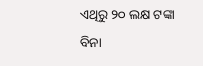ଏଥିରୁ ୨୦ ଲକ୍ଷ ଟଙ୍କା ବିନା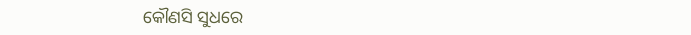କୌଣସି ସୁଧରେ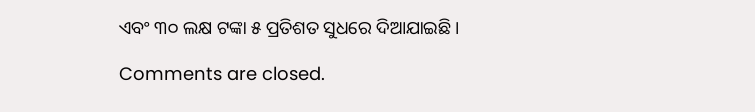ଏବଂ ୩୦ ଲକ୍ଷ ଟଙ୍କା ୫ ପ୍ରତିଶତ ସୁଧରେ ଦିଆଯାଇଛି ।

Comments are closed.